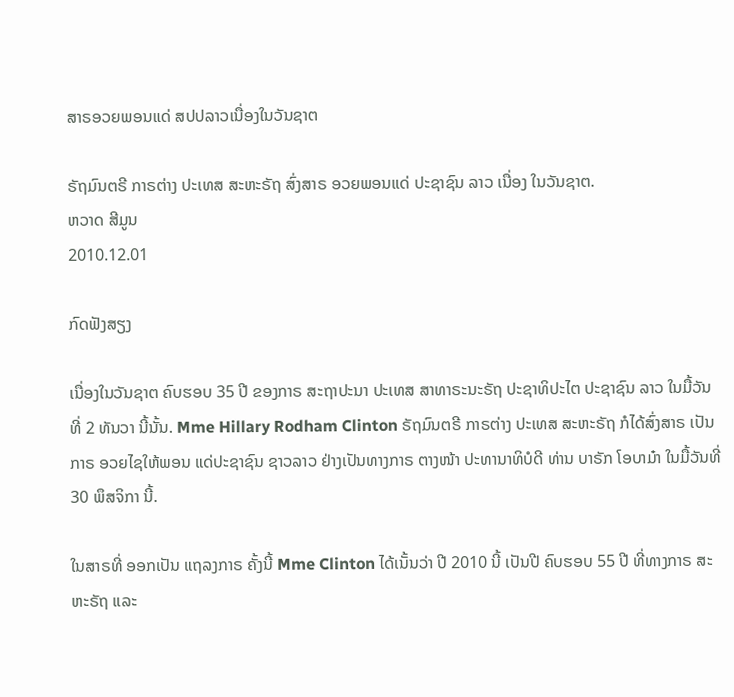ສາຣອວຍພອນແດ່ ສປປລາວເນື່ອງໃນວັນຊາຕ

ຣັຖມົນຕຣີ ກາຣຕ່າງ ປະເທສ ສະຫະຣັຖ ສົ່ງສາຣ ອວຍພອນແດ່ ປະຊາຊົນ ລາວ ເນື່ອງ ໃນວັນຊາຕ.
ຫວາດ ສີມູນ
2010.12.01

ກົດຟັງສຽງ

ເນື່ອງໃນວັນຊາຕ ຄົບຮອບ 35 ປີ ຂອງກາຣ ສະຖາປະນາ ປະເທສ ສາທາຣະນະຣັຖ ປະຊາທິປະໄຕ ປະຊາຊົນ ລາວ ໃນມື້ວັນທີ່ 2 ທັນວາ ນີ້ນັ້ນ. Mme Hillary Rodham Clinton ຣັຖມົນຕຣີ ກາຣຕ່າງ ປະເທສ ສະຫະຣັຖ ກໍໄດ້ສົ່ງສາຣ ເປັນກາຣ ອວຍໄຊໃຫ້ພອນ ແດ່ປະຊາຊົນ ຊາວລາວ ຢ່າງເປັນທາງກາຣ ຕາງໜ້າ ປະທານາທິບໍດີ ທ່ານ ບາຣັກ ໂອບາມ໋າ ໃນມື້ວັນທີ່ 30 ພຶສຈິກາ ນີ້.

ໃນສາຣທີ່ ອອກເປັນ ແຖລງກາຣ ຄັ້ງນີ້ Mme Clinton ໄດ້ເນັ້ນວ່າ ປີ 2010 ນີ້ ເປັນປີ ຄົບຮອບ 55 ປີ ທີ່ທາງກາຣ ສະຫະຣັຖ ແລະ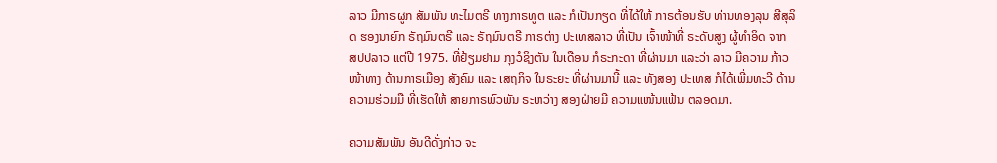ລາວ ມີກາຣຜູກ ສັມພັນ ທະໄມຕຣີ ທາງກາຣທູຕ ແລະ ກໍເປັນກຽດ ທີ່ໄດ້ໃຫ້ ກາຣຕ້ອນຮັບ ທ່ານທອງລຸນ ສີສຸລິດ ຮອງນາຍົກ ຣັຖມົນຕຣີ ແລະ ຣັຖມົນຕຣີ ກາຣຕ່າງ ປະເທສລາວ ທີ່ເປັນ ເຈົ້າໜ້າທີ່ ຣະດັບສູງ ຜູ້ທຳອິດ ຈາກ ສປປລາວ ແຕ່ປີ 1975. ທີ່ຢ້ຽມຢາມ ກຸງວໍຊິງຕັນ ໃນເດືອນ ກໍຣະກະດາ ທີ່ຜ່ານມາ ແລະວ່າ ລາວ ມີຄວາມ ກ້າວໜ້າທາງ ດ້ານກາຣເມືອງ ສັງຄົມ ແລະ ເສຖກິຈ ໃນຣະຍະ ທີ່ຜ່ານມານີ້ ແລະ ທັງສອງ ປະເທສ ກໍໄດ້ເພີ່ມທະວີ ດ້ານຄວາມຮ່ວມມື ທີ່ເຮັດໃຫ້ ສາຍກາຣພົວພັນ ຣະຫວ່າງ ສອງຝ່າຍມີ ຄວາມແໜ້ນແຟ້ນ ຕລອດມາ.

ຄວາມສັມພັນ ອັນດີດັ່ງກ່າວ ຈະ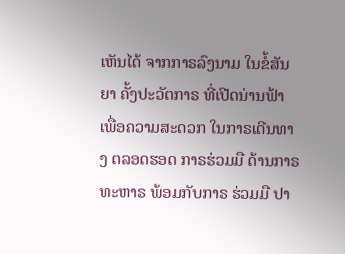ເຫັນໄດ້ ຈາກກາຣລົງນາມ ໃນຂໍ້ສັນຍາ ຄັ້ງປະວັຕກາຣ ທີ່ເປີດນ່ານຟ້າ ເພື່ອຄວາມສະດວກ ໃນກາຣເດີນທາງ ຕລອດຮອດ ກາຣຮ່ວມມື ດ້ານກາຣ ທະຫາຣ ພ້ອມກັບກາຣ ຮ່ວມມື ປາ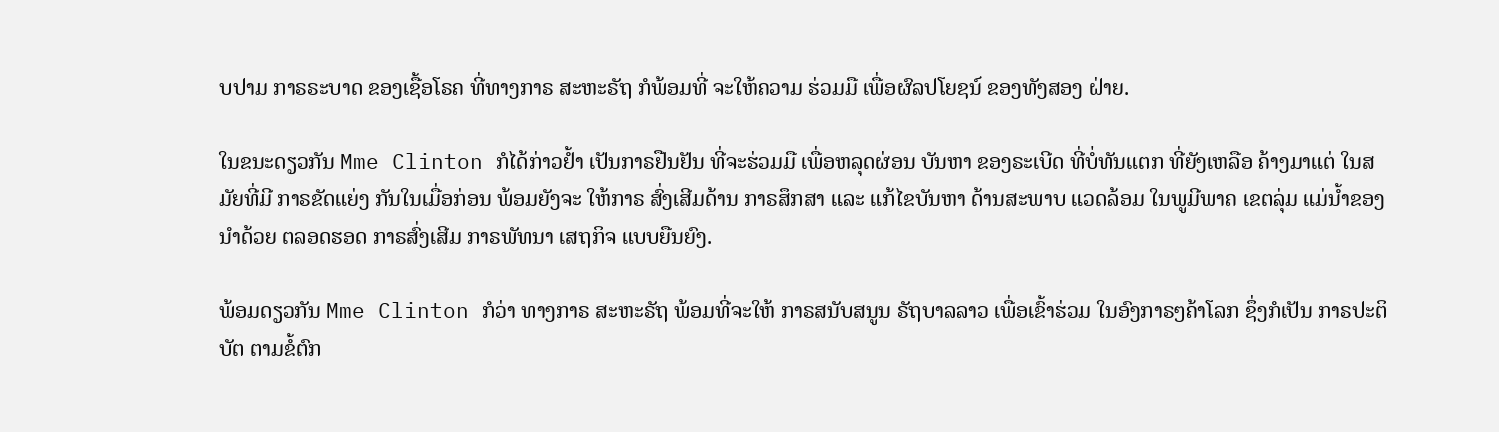ບປາມ ກາຣຣະບາດ ຂອງເຊື້ອໂຣຄ ທີ່ທາງກາຣ ສະຫະຣັຖ ກໍພ້ອມທີ່ ຈະໃຫ້ຄວາມ ຮ່ວມມື ເພື່ອຜົລປໂຍຊນ໌ ຂອງທັງສອງ ຝ່າຍ.

ໃນຂນະດຽວກັນ Mme Clinton ກໍໄດ້ກ່າວຢໍ້າ ເປັນກາຣຢືນຢັນ ທີ່ຈະຮ່ວມມື ເພື່ອຫລຸດຜ່ອນ ບັນຫາ ຂອງຣະເບີດ ທີ່ບໍ່ທັນແຕກ ທີ່ຍັງເຫລືອ ຄ້າງມາແຕ່ ໃນສມັຍທີ່ມີ ກາຣຂັດແຍ່ງ ກັນໃນເມື່ອກ່ອນ ພ້ອມຍັງຈະ ໃຫ້ກາຣ ສົ່ງເສີມດ້ານ ກາຣສຶກສາ ແລະ ແກ້ໄຂບັນຫາ ດ້ານສະພາບ ແວດລ້ອມ ໃນພູມີພາຄ ເຂຕລຸ່ມ ແມ່ນ້ຳຂອງ ນຳດ້ວຍ ຕລອດຮອດ ກາຣສົ່ງເສີມ ກາຣພັທນາ ເສຖກິຈ ແບບຍືນຍົງ.

ພ້ອມດຽວກັນ Mme Clinton ກໍວ່າ ທາງກາຣ ສະຫະຣັຖ ພ້ອມທີ່ຈະໃຫ້ ກາຣສນັບສນູນ ຣັຖບາລລາວ ເພື່ອເຂົ້າຮ່ວມ ໃນອົງກາຣໆຄ້າໂລກ ຊຶ່ງກໍເປັນ ກາຣປະຕິບັຕ ຕາມຂໍ້ຕົກ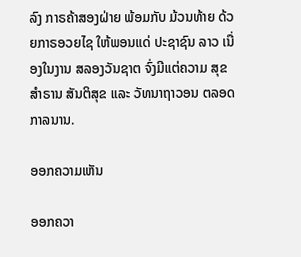ລົງ ກາຣຄ້າສອງຝ່າຍ ພ້ອມກັບ ມ້ວນທ້າຍ ດ້ວຍກາຣອວຍໄຊ ໃຫ້ພອນແດ່ ປະຊາຊົນ ລາວ ເນື່ອງໃນງານ ສລອງວັນຊາຕ ຈົ່ງມີແຕ່ຄວາມ ສຸຂສຳຣານ ສັນຕິສຸຂ ແລະ ວັທນາຖາວອນ ຕລອດກາລນານ.

ອອກຄວາມເຫັນ

ອອກຄວາ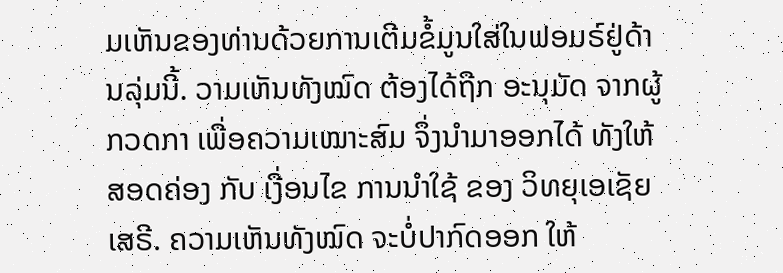ມເຫັນຂອງທ່ານດ້ວຍການເຕີມຂໍ້ມູນໃສ່ໃນຟອມຣ໌ຢູ່ດ້ານລຸ່ມນີ້. ວາມເຫັນທັງໝົດ ຕ້ອງໄດ້ຖືກ ອະນຸມັດ ຈາກຜູ້ ກວດກາ ເພື່ອຄວາມເໝາະສົມ ຈຶ່ງນໍາມາອອກໄດ້ ທັງໃຫ້ສອດຄ່ອງ ກັບ ເງື່ອນໄຂ ການນຳໃຊ້ ຂອງ ວິທຍຸເອເຊັຍເສຣີ. ຄວາມເຫັນທັງໝົດ ຈະບໍ່ປາກົດອອກ ໃຫ້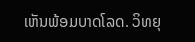ເຫັນພ້ອມບາດໂລດ. ວິທຍຸ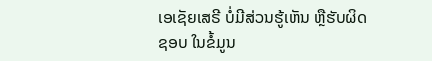ເອເຊັຍເສຣີ ບໍ່ມີສ່ວນຮູ້ເຫັນ ຫຼືຮັບຜິດຊອບ ໃນຂໍ້ມູນ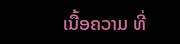ເນື້ອຄວາມ ທີ່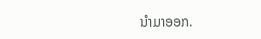ນໍາມາອອກ.